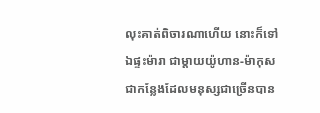លុះគាត់ពិចារណាហើយ នោះក៏ទៅឯផ្ទះម៉ារា ជាម្តាយយ៉ូហាន-ម៉ាកុស ជាកន្លែងដែលមនុស្សជាច្រើនបាន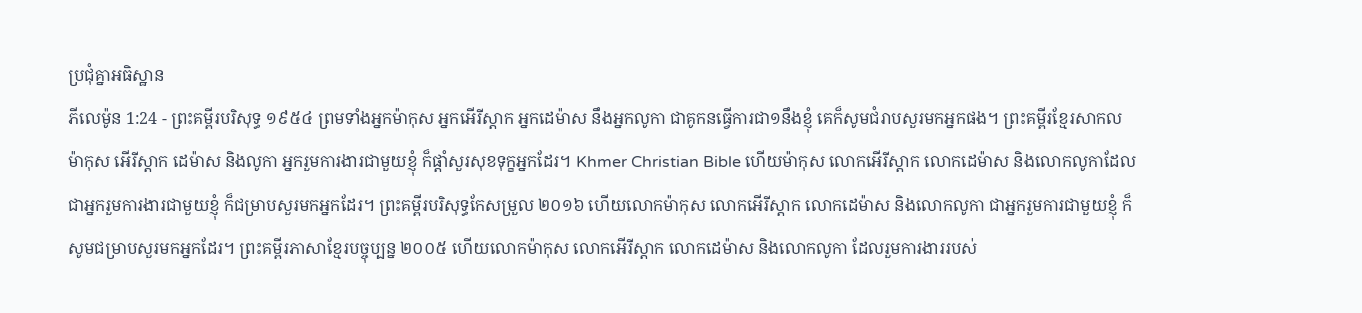ប្រជុំគ្នាអធិស្ឋាន
ភីលេម៉ូន 1:24 - ព្រះគម្ពីរបរិសុទ្ធ ១៩៥៤ ព្រមទាំងអ្នកម៉ាកុស អ្នកអើរីស្តាក អ្នកដេម៉ាស នឹងអ្នកលូកា ជាគូកនធ្វើការជា១នឹងខ្ញុំ គេក៏សូមជំរាបសួរមកអ្នកផង។ ព្រះគម្ពីរខ្មែរសាកល ម៉ាកុស អើរីស្តាក ដេម៉ាស និងលូកា អ្នករួមការងារជាមួយខ្ញុំ ក៏ផ្ដាំសួរសុខទុក្ខអ្នកដែរ។ Khmer Christian Bible ហើយម៉ាកុស លោកអើរីស្ដាក លោកដេម៉ាស និងលោកលូកាដែលជាអ្នករួមការងារជាមួយខ្ញុំ ក៏ជម្រាបសួរមកអ្នកដែរ។ ព្រះគម្ពីរបរិសុទ្ធកែសម្រួល ២០១៦ ហើយលោកម៉ាកុស លោកអើរីស្តាក លោកដេម៉ាស និងលោកលូកា ជាអ្នករួមការជាមួយខ្ញុំ ក៏សូមជម្រាបសួរមកអ្នកដែរ។ ព្រះគម្ពីរភាសាខ្មែរបច្ចុប្បន្ន ២០០៥ ហើយលោកម៉ាកុស លោកអើរីស្ដាក លោកដេម៉ាស និងលោកលូកា ដែលរួមការងាររបស់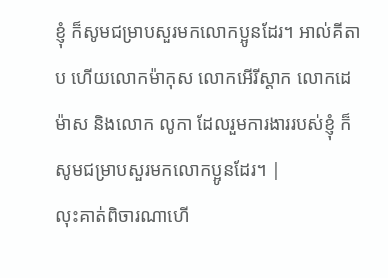ខ្ញុំ ក៏សូមជម្រាបសួរមកលោកប្អូនដែរ។ អាល់គីតាប ហើយលោកម៉ាកុស លោកអើរីស្ដាក លោកដេម៉ាស និងលោក លូកា ដែលរួមការងាររបស់ខ្ញុំ ក៏សូមជម្រាបសួរមកលោកប្អូនដែរ។ |
លុះគាត់ពិចារណាហើ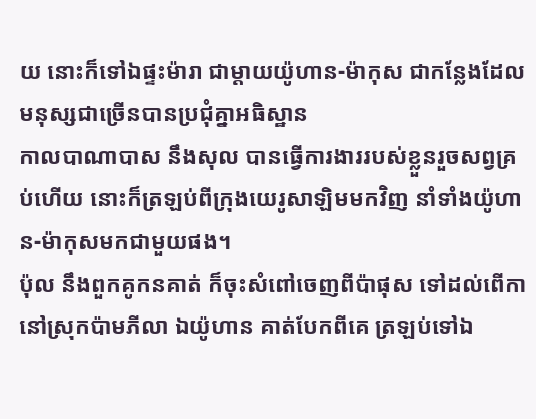យ នោះក៏ទៅឯផ្ទះម៉ារា ជាម្តាយយ៉ូហាន-ម៉ាកុស ជាកន្លែងដែលមនុស្សជាច្រើនបានប្រជុំគ្នាអធិស្ឋាន
កាលបាណាបាស នឹងសុល បានធ្វើការងាររបស់ខ្លួនរួចសព្វគ្រប់ហើយ នោះក៏ត្រឡប់ពីក្រុងយេរូសាឡិមមកវិញ នាំទាំងយ៉ូហាន-ម៉ាកុសមកជាមួយផង។
ប៉ុល នឹងពួកគូកនគាត់ ក៏ចុះសំពៅចេញពីប៉ាផុស ទៅដល់ពើកា នៅស្រុកប៉ាមភីលា ឯយ៉ូហាន គាត់បែកពីគេ ត្រឡប់ទៅឯ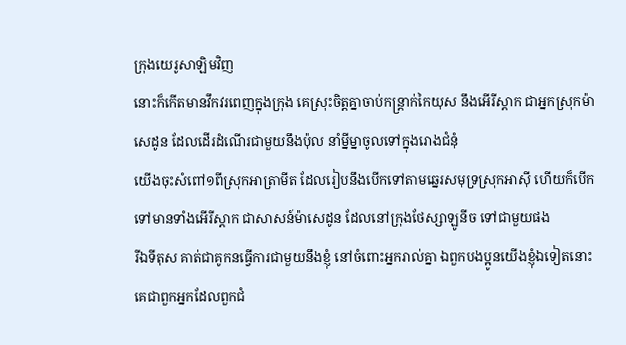ក្រុងយេរូសាឡិមវិញ
នោះក៏កើតមានវឹកវរពេញក្នុងក្រុង គេស្រុះចិត្តគ្នាចាប់កន្ត្រាក់កៃយុស នឹងអើរីស្តាក ជាអ្នកស្រុកម៉ាសេដូន ដែលដើរដំណើរជាមួយនឹងប៉ុល នាំម្នីម្នាចូលទៅក្នុងរោងជំនុំ
យើងចុះសំពៅ១ពីស្រុកអាត្រាមីត ដែលរៀបនឹងបើកទៅតាមឆ្នេរសមុទ្រស្រុកអាស៊ី ហើយក៏បើកទៅមានទាំងអើរីស្តាក ជាសាសន៍ម៉ាសេដូន ដែលនៅក្រុងថែស្សាឡូនីច ទៅជាមួយផង
រីឯទីតុស គាត់ជាគូកនធ្វើការជាមួយនឹងខ្ញុំ នៅចំពោះអ្នករាល់គ្នា ឯពួកបងប្អូនយើងខ្ញុំឯទៀតនោះ គេជាពួកអ្នកដែលពួកជំ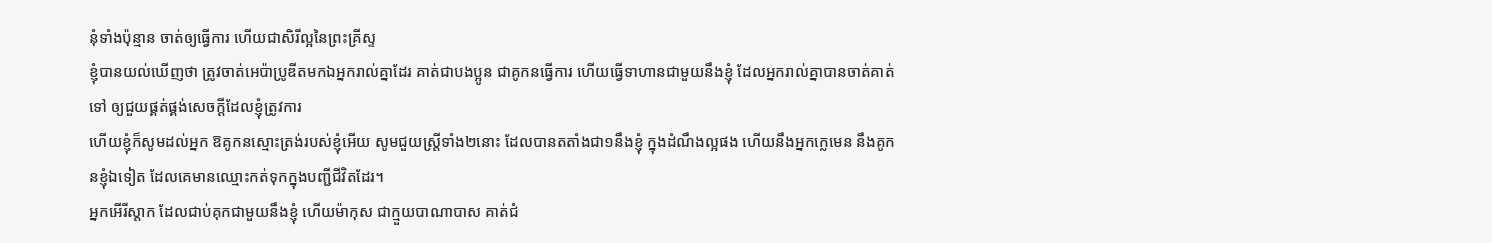នុំទាំងប៉ុន្មាន ចាត់ឲ្យធ្វើការ ហើយជាសិរីល្អនៃព្រះគ្រីស្ទ
ខ្ញុំបានយល់ឃើញថា ត្រូវចាត់អេប៉ាប្រូឌីតមកឯអ្នករាល់គ្នាដែរ គាត់ជាបងប្អូន ជាគូកនធ្វើការ ហើយធ្វើទាហានជាមួយនឹងខ្ញុំ ដែលអ្នករាល់គ្នាបានចាត់គាត់ទៅ ឲ្យជួយផ្គត់ផ្គង់សេចក្ដីដែលខ្ញុំត្រូវការ
ហើយខ្ញុំក៏សូមដល់អ្នក ឱគូកនស្មោះត្រង់របស់ខ្ញុំអើយ សូមជួយស្ត្រីទាំង២នោះ ដែលបានតតាំងជា១នឹងខ្ញុំ ក្នុងដំណឹងល្អផង ហើយនឹងអ្នកក្លេមេន នឹងគូកនខ្ញុំឯទៀត ដែលគេមានឈ្មោះកត់ទុកក្នុងបញ្ជីជីវិតដែរ។
អ្នកអើរីស្តាក ដែលជាប់គុកជាមួយនឹងខ្ញុំ ហើយម៉ាកុស ជាក្មួយបាណាបាស គាត់ជំ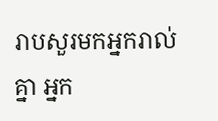រាបសួរមកអ្នករាល់គ្នា អ្នក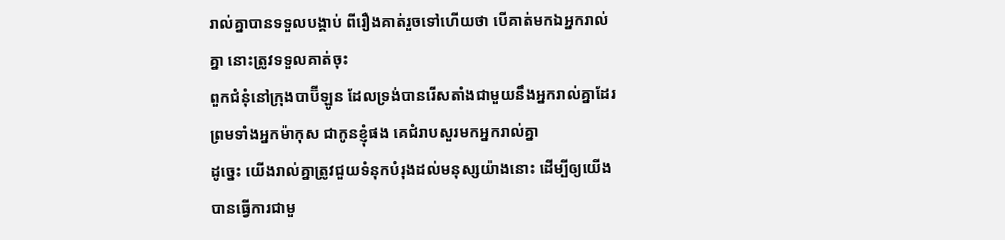រាល់គ្នាបានទទួលបង្គាប់ ពីរឿងគាត់រួចទៅហើយថា បើគាត់មកឯអ្នករាល់គ្នា នោះត្រូវទទួលគាត់ចុះ
ពួកជំនុំនៅក្រុងបាប៊ីឡូន ដែលទ្រង់បានរើសតាំងជាមួយនឹងអ្នករាល់គ្នាដែរ ព្រមទាំងអ្នកម៉ាកុស ជាកូនខ្ញុំផង គេជំរាបសួរមកអ្នករាល់គ្នា
ដូច្នេះ យើងរាល់គ្នាត្រូវជួយទំនុកបំរុងដល់មនុស្សយ៉ាងនោះ ដើម្បីឲ្យយើងបានធ្វើការជាមួ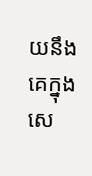យនឹងគេក្នុងសេ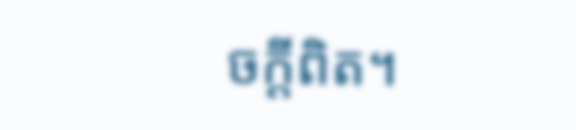ចក្ដីពិត។